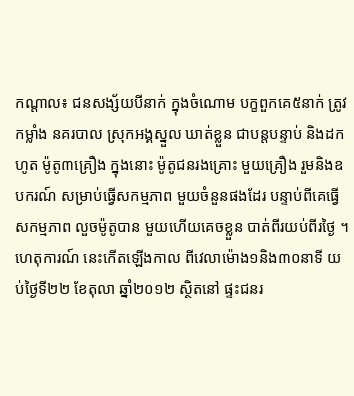កណ្តាល៖ ជនសង្ស័យបីនាក់ ក្នុងចំណោម បក្ខពួកគេ៥នាក់ ត្រូវកម្លាំង នគរបាល ស្រុកអង្គស្នួល ឃាត់ខ្លួន ជាបន្តបន្ទាប់ និងដកហូត ម៉ូតូ៣គ្រឿង ក្នុងនោះ ម៉ូតូជនរងគ្រោះ មួយគ្រឿង រួមនិងឧបករណ៍ សម្រាប់ធ្វើសកម្មភាព មួយចំនួនផងដែរ បន្ទាប់ពីគេធ្វើ សកម្មភាព លួចម៉ូតូបាន មួយហើយគេចខ្លួន បាត់ពីរយប់ពីរថ្ងៃ ។
ហេតុការណ៍ នេះកើតឡើងកាល ពីវេលាម៉ោង១និង៣០នាទី យប់ថ្ងៃទី២២ ខែតុលា ឆ្នាំ២០១២ ស្ថិតនៅ ផ្ទះជនរ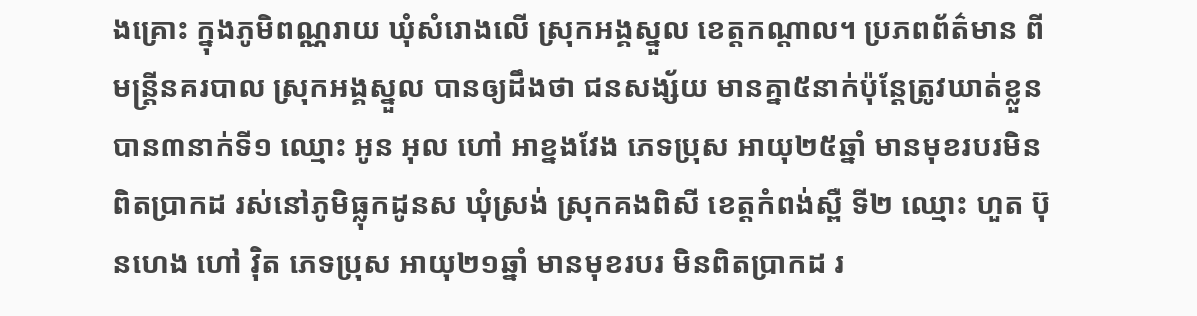ងគ្រោះ ក្នុងភូមិពណ្ណរាយ ឃុំសំរោងលើ ស្រុកអង្គស្នួល ខេត្តកណ្តាល។ ប្រភពព័ត៌មាន ពីមន្រ្តីនគរបាល ស្រុកអង្គស្នួល បានឲ្យដឹងថា ជនសង្ស័យ មានគ្នា៥នាក់ប៉ុន្តែត្រូវឃាត់ខ្លួន បាន៣នាក់ទី១ ឈ្មោះ អូន អុល ហៅ អាខ្នងវែង ភេទប្រុស អាយុ២៥ឆ្នាំ មានមុខរបរមិន ពិតប្រាកដ រស់នៅភូមិធ្លុកដូនស ឃុំស្រង់ ស្រុកគងពិសី ខេត្តកំពង់ស្ពឺ ទី២ ឈ្មោះ ហួត ប៊ុនហេង ហៅ វ៉ិត ភេទប្រុស អាយុ២១ឆ្នាំ មានមុខរបរ មិនពិតប្រាកដ រ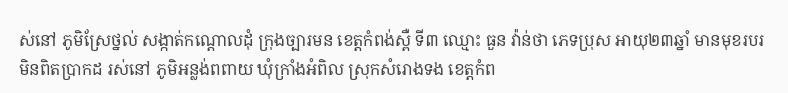ស់នៅ ភូមិស្រែថ្នល់ សង្កាត់កណ្តោលដុំ ក្រុងច្បារមន ខេត្តកំពង់ស្ពឺ ទី៣ ឈ្មោះ ធួន វ៉ាន់ថា ភេទប្រុស អាយុ២៣ឆ្នាំ មានមុខរបរ មិនពិតប្រាកដ រស់នៅ ភូមិអន្លង់ពពាយ ឃុំក្រាំងអំពិល ស្រុកសំរោងទង ខេត្តកំព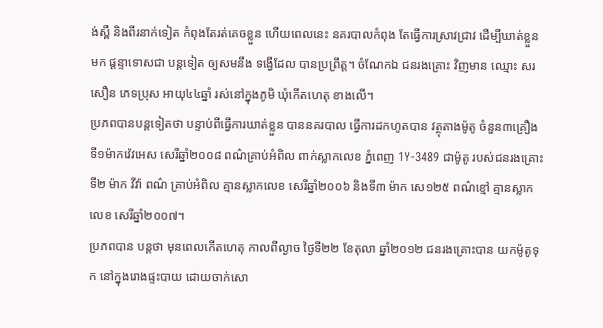ង់ស្ពឺ និងពីរនាក់ទៀត កំពុងតែរត់គេចខ្លួន ហើយពេលនេះ នគរបាលកំពុង តែធ្វើការស្រាវជ្រាវ ដើម្បីឃាត់ខ្លួនមក ផ្តន្ទាទោសជា បន្តទៀត ឲ្យសមនឹង ទង្វើដែល បានប្រព្រឹត្ត។ ចំណែកឯ ជនរងគ្រោះ វិញមាន ឈ្មោះ សរ សឿន ភេទប្រុស អាយុ៤៤ឆ្នាំ រស់នៅក្នុងភូមិ ឃុំកើតហេតុ ខាងលើ។
ប្រភពបានបន្តទៀតថា បន្ទាប់ពីធ្វើការឃាត់ខ្លួន បាននគរបាល ធ្វើការដកហូតបាន វត្ថុតាងម៉ូតូ ចំនួន៣គ្រឿង ទី១ម៉ាកវ៉េវអេស សេរីឆ្នាំ២០០៨ ពណ៌គ្រាប់អំពិល ពាក់ស្លាកលេខ ភ្នំពេញ 1Y-3489 ជាម៉ូតូ របស់ជនរងគ្រោះ ទី២ ម៉ាក វីវ៉ា ពណ៌ គ្រាប់អំពិល គ្មានស្លាកលេខ សេរីឆ្នាំ២០០៦ និងទី៣ ម៉ាក សេ១២៥ ពណ៌ខ្មៅ គ្មានស្លាកលេខ សេរីឆ្នាំ២០០៧។
ប្រភពបាន បន្តថា មុនពេលកើតហេតុ កាលពីល្ងាច ថ្ងៃទី២២ ខែតុលា ឆ្នាំ២០១២ ជនរងគ្រោះបាន យកម៉ូតូទុក នៅក្នុងរោងផ្ទះបាយ ដោយចាក់សោ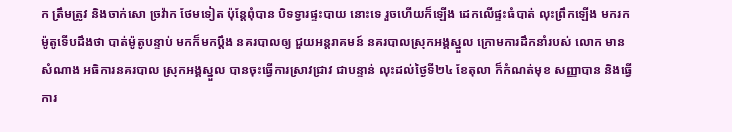ក ត្រឹមត្រូវ និងចាក់សោ ច្រវ៉ាក ថែមទៀត ប៉ុន្តែពុំបាន បិទទ្វារផ្ទះបាយ នោះទេ រួចហើយក៏ឡើង ដេកលើផ្ទះធំបាត់ លុះព្រឹកឡើង មករក ម៉ូតូទើបដឹងថា បាត់ម៉ូតូបន្ទាប់ មកក៏មកប្តឹង នគរបាលឲ្យ ជួយអន្តរាគមន៍ នគរបាលស្រុកអង្គស្នួល ក្រោមការដឹកនាំរបស់ លោក មាន សំណាង អធិការនគរបាល ស្រុកអង្គស្នួល បានចុះធ្វើការស្រាវជ្រាវ ជាបន្ទាន់ លុះដល់ថ្ងៃទី២៤ ខែតុលា ក៏កំណត់មុខ សញ្ញាបាន និងធ្វើការ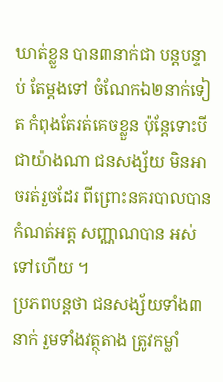ឃាត់ខ្លួន បាន៣នាក់ជា បន្តបន្ទាប់ តែម្តងទៅ ចំណែកឯ២នាក់ទៀត កំពុងតែរត់គេចខ្លួន ប៉ុន្តែទោះបីជាយ៉ាងណា ជនសង្ស័យ មិនអាចរត់រួចដែរ ពីព្រោះនគរបាលបាន កំណត់អត្ត សញ្ណាណបាន អស់ទៅហើយ ។
ប្រភពបន្តថា ជនសង្ស័យទាំង៣នាក់ រួមទាំងវត្ថុតាង ត្រូវកម្លាំ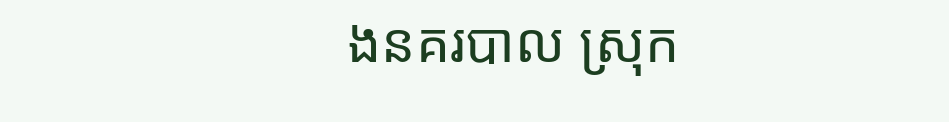ងនគរបាល ស្រុក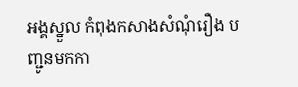អង្គស្នួល កំពុងកសាងសំណុំរឿង បញ្ជូនមកកា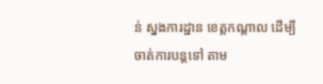ន់ ស្នងការដ្ឋាន ខេត្តកណ្តាល ដើម្បីចាត់ការបន្តទៅ តាម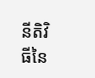នីតិវិធីនៃ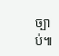ច្បាប់៕